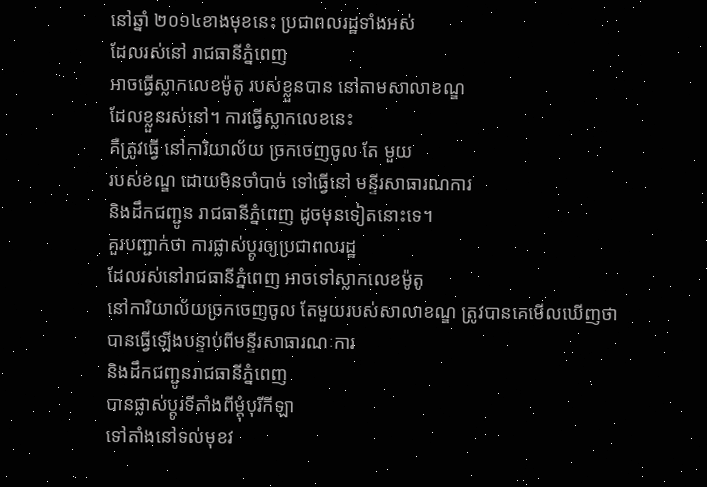នៅឆ្នាំ ២០១៤ខាងមុខនេះ ប្រជាពលរដ្ឋទាំងអស់
ដែលរស់នៅ រាជធានីភ្នំពេញ
អាចធ្វើស្លាកលេខម៉ូតូ របស់ខ្លួនបាន នៅតាមសាលាខណ្ឌ
ដែលខ្លួនរស់នៅ។ ការធ្វើស្លាកលេខនេះ
គឺត្រូវធ្វើ នៅការិយាល័យ ច្រកចេញចូល តែ មួយ
របស់ខណ្ឌ ដោយមិនចាំបាច់ ទៅធ្វើនៅ មន្ទីរសាធារណការ
និងដឹកជញ្ជូន រាជធានីភ្នំពេញ ដូចមុនទៀតនោះទេ។
គួរបញ្ជាក់ថា ការផ្លាស់ប្តូរឲ្យប្រជាពលរដ្ឋ
ដែលរស់នៅរាជធានីភ្នំពេញ អាចទៅស្លាកលេខម៉ូតូ
នៅការិយាល័យច្រកចេញចូល តែមួយរបស់សាលាខណ្ឌ ត្រូវបានគេមើលឃើញថា
បានធ្វើឡើងបន្ទាប់ពីមន្ទីរសាធារណៈការ
និងដឹកជញ្ជូនរាជធានីភ្នំពេញ
បានផ្លាស់ប្តូរទីតាំងពីម្តុំបុរីកីឡា
ទៅតាំងនៅទល់មុខវ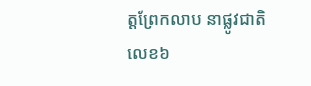ត្តព្រែកលាប នាផ្លូវជាតិលេខ៦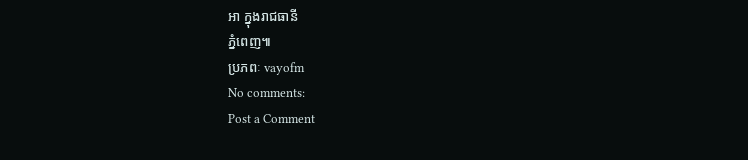អា ក្នុងរាជធានី
ភ្នំពេញ៕
ប្រភពៈ vayofm
No comments:
Post a Comment